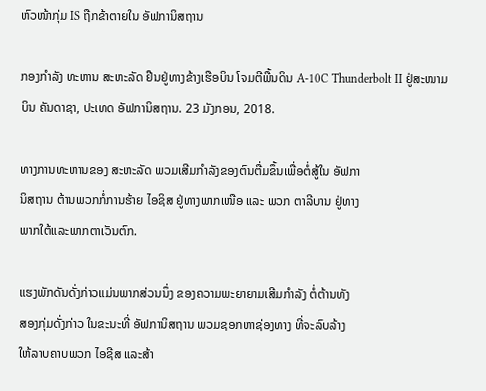ຫົວໜ້າກຸ່ມ IS ຖືກຂ້າຕາຍໃນ ອັຟການິສຖານ

ກອງກຳລັງ ທະຫານ ສະຫະລັດ ຢືນຢູ່ທາງຂ້າງເຮືອບິນ ໂຈມຕີພື້ນດິນ A-10C Thunderbolt II ຢູ່ສະໜາມບິນ ຄັນດາຊາ, ປະເທດ ອັຟການິສຖານ. 23 ມັງກອນ, 2018.

ທາງການທະຫານຂອງ ສະຫະລັດ ພວມເສີມກຳລັງຂອງຕົນຕື່ມຂຶ້ນເພື່ອຕໍ່ສູ້ໃນ ອັຟກາ
ນິສຖານ ຕ້ານພວກກໍ່ການຮ້າຍ ໄອຊິສ ຢູ່ທາງພາກເໜືອ ແລະ ພວກ ຕາລີບານ ຢູ່ທາງ
ພາກໃຕ້ແລະພາກຕາເວັນຕົກ.

ແຮງພັກດັນດັ່ງກ່າວແມ່ນພາກສ່ວນນຶ່ງ ຂອງຄວາມພະຍາຍາມເສີມກຳລັງ ຕໍ່ຕ້ານທັງ
ສອງກຸ່ມດັ່ງກ່າວ ໃນຂະນະທີ່ ອັຟການິສຖານ ພວມຊອກຫາຊ່ອງທາງ ທີ່ຈະລົບລ້າງ
ໃຫ້ລາບຄາບພວກ ໄອຊີສ ແລະສ້າ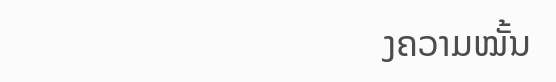ງຄວາມໝັ້ນ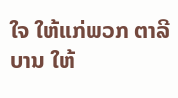ໃຈ ໃຫ້ແກ່ພວກ ຕາລີບານ ໃຫ້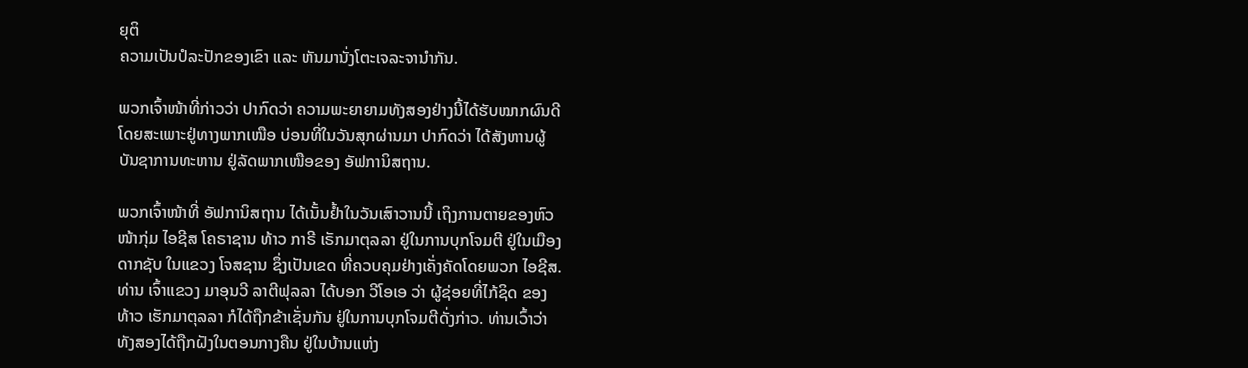ຍຸຕິ
ຄວາມເປັນປໍລະປັກຂອງເຂົາ ແລະ ຫັນມານັ່ງໂຕະເຈລະຈານຳກັນ.

ພວກເຈົ້າໜ້າທີ່ກ່າວວ່າ ປາກົດວ່າ ຄວາມພະຍາຍາມທັງສອງຢ່າງນີ້ໄດ້ຮັບໝາກຜົນດີ
ໂດຍສະເພາະຢູ່ທາງພາກເໜືອ ບ່ອນທີ່ໃນວັນສຸກຜ່ານມາ ປາກົດວ່າ ໄດ້ສັງຫານຜູ້
ບັນຊາການທະຫານ ຢູ່ລັດພາກເໜືອຂອງ ອັຟການິສຖານ.

ພວກເຈົ້າໜ້າທີ່ ອັຟການິສຖານ ໄດ້ເນັ້ນຢໍ້າໃນວັນເສົາວານນີ້ ເຖິງການຕາຍຂອງຫົວ
ໜ້າກຸ່ມ ໄອຊີສ ໂຄຣາຊານ ທ້າວ ກາຣີ ເຣັກມາຕຸລລາ ຢູ່ໃນການບຸກໂຈມຕີ ຢູ່ໃນເມືອງ
ດາກຊັບ ໃນແຂວງ ໂຈສຊານ ຊຶ່ງເປັນເຂດ ທີ່ຄວບຄຸມຢ່າງເຄັ່ງຄັດໂດຍພວກ ໄອຊີສ.
ທ່ານ ເຈົ້າແຂວງ ມາອຸນວີ ລາຕີຟຸລລາ ໄດ້ບອກ ວີໂອເອ ວ່າ ຜູ້ຊ່ອຍທີ່ໄກ້ຊິດ ຂອງ
ທ້າວ ເຮັກມາຕຸລລາ ກໍໄດ້ຖືກຂ້າເຊັ່ນກັນ ຢູ່ໃນການບຸກໂຈມຕີດັ່ງກ່າວ. ທ່ານເວົ້າວ່າ
ທັງສອງໄດ້ຖືກຝັງໃນຕອນກາງຄືນ ຢູ່ໃນບ້ານແຫ່ງ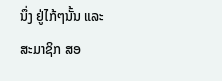ນຶ່ງ ຢູ່ໄກ້ໆນັ້ນ ແລະສະມາຊິກ ສອ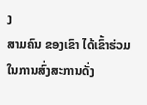ງ
ສາມຄົນ ຂອງເຂົາ ໄດ້ເຂົ້າຮ່ວມໃນການສົ່ງສະການດັ່ງ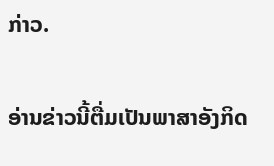ກ່າວ.

ອ່ານຂ່າວນີ້ຕື່ມເປັນພາສາອັງກິດ